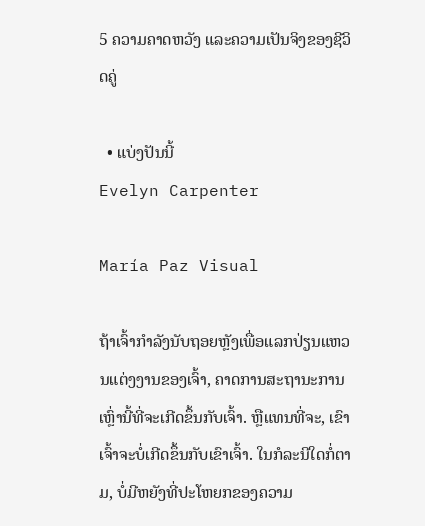5 ຄວາມຄາດຫວັງ ແລະຄວາມເປັນຈິງຂອງຊີວິດຄູ່

  • ແບ່ງປັນນີ້
Evelyn Carpenter

María Paz Visual

ຖ້າເຈົ້າກຳລັງນັບຖອຍຫຼັງເພື່ອແລກປ່ຽນແຫວນແຕ່ງງານຂອງເຈົ້າ, ຄາດການສະຖານະການເຫຼົ່ານີ້ທີ່ຈະເກີດຂຶ້ນກັບເຈົ້າ. ຫຼືແທນທີ່ຈະ, ເຂົາເຈົ້າຈະບໍ່ເກີດຂຶ້ນກັບເຂົາເຈົ້າ. ໃນກໍລະນີໃດກໍ່ຕາມ, ບໍ່ມີຫຍັງທີ່ປະໂຫຍກຂອງຄວາມ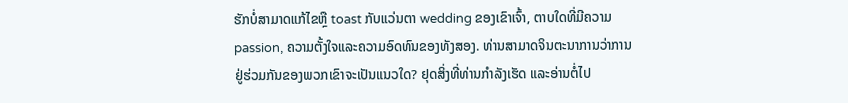ຮັກບໍ່ສາມາດແກ້ໄຂຫຼື toast ກັບແວ່ນຕາ wedding ຂອງເຂົາເຈົ້າ, ຕາບໃດທີ່ມີຄວາມ passion, ຄວາມຕັ້ງໃຈແລະຄວາມອົດທົນຂອງທັງສອງ. ທ່ານສາມາດຈິນຕະນາການວ່າການຢູ່ຮ່ວມກັນຂອງພວກເຂົາຈະເປັນແນວໃດ? ຢຸດສິ່ງທີ່ທ່ານກຳລັງເຮັດ ແລະອ່ານຕໍ່ໄປ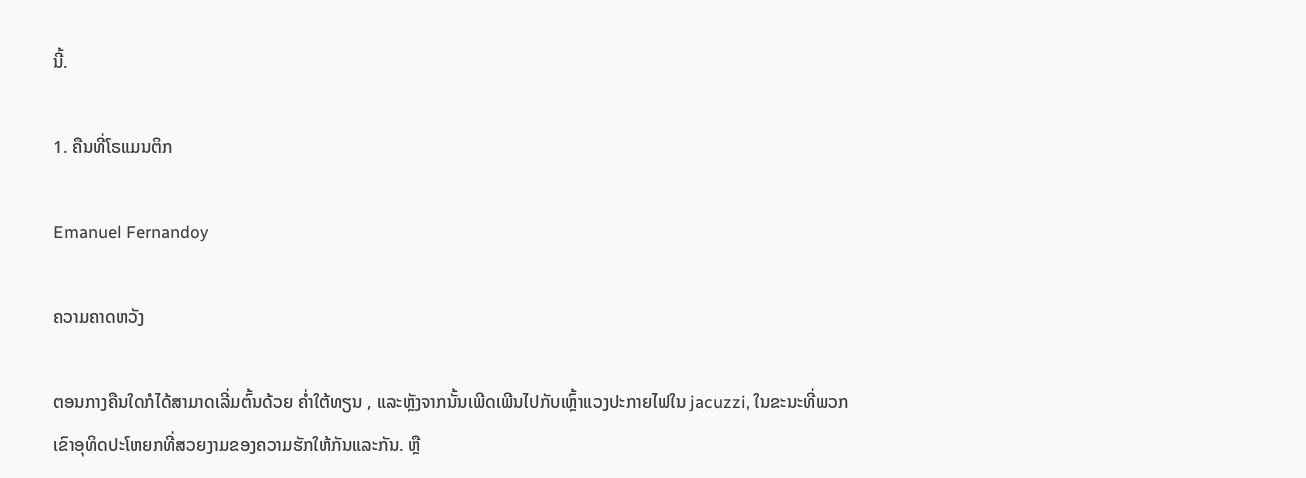ນີ້.

1. ຄືນທີ່ໂຣແມນຕິກ

Emanuel Fernandoy

ຄວາມຄາດຫວັງ

ຕອນກາງຄືນໃດກໍໄດ້ສາມາດເລີ່ມຕົ້ນດ້ວຍ ຄ່ຳໃຕ້ທຽນ , ແລະຫຼັງຈາກນັ້ນເພີດເພີນໄປກັບເຫຼົ້າແວງປະກາຍໄຟໃນ jacuzzi, ໃນຂະນະທີ່ພວກເຂົາອຸທິດປະໂຫຍກທີ່ສວຍງາມຂອງຄວາມຮັກໃຫ້ກັນແລະກັນ. ຫຼື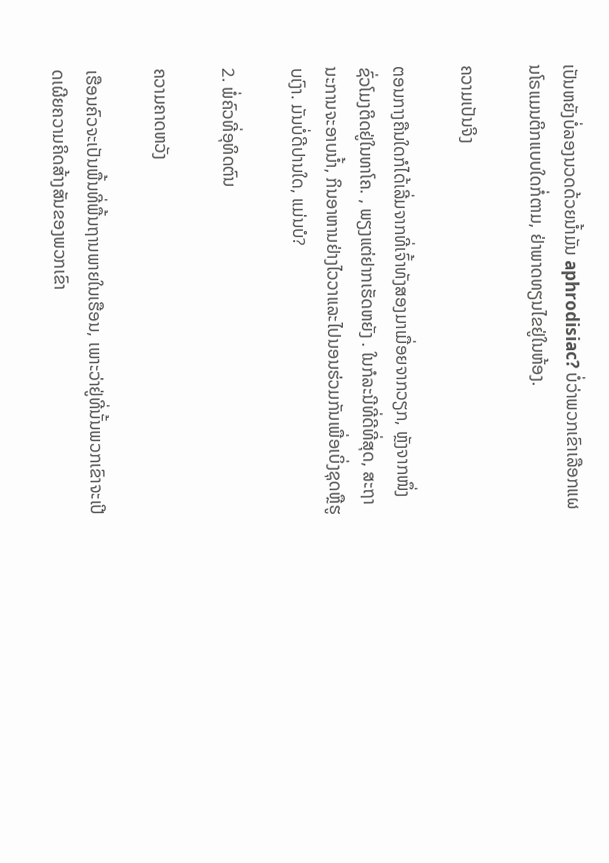ເປັນຫຍັງບໍ່ລອງນວດດ້ວຍນໍ້າມັນ aphrodisiac? ບໍ່ວ່າພວກເຂົາເລືອກແຜນໂຣແມນຕິກແບບໃດກໍ່ຕາມ, ຢ່າພາດທຽນໄຂຢູ່ໃນຫ້ອງ.

ຄວາມເປັນຈິງ

ຕອນກາງຄືນໃດກໍໄດ້ເລີ່ມຈາກທີ່ເຈົ້າທັງສອງມາເມື່ອຍຈາກວຽກ, ຫຼັງຈາກໜຶ່ງຊົ່ວໂມງຕິດຢູ່ໃນທາໂຄ. , ພຽງແຕ່ຢາກເຮັດຫຍັງ . ໃນກໍລະນີທີ່ດີທີ່ສຸດ, ສະຖານະການຈະອາບນ້ຳ, ກິນອາຫານຢ່າງໄວວາແລະໄປນອນຮ່ວມກັນເພື່ອເບິ່ງຊຸດຫຼືຮູບເງົາ. ມັນບໍ່ດີປານໃດ, ແມ່ນບໍ?

2. ພໍ່ຄົວທີ່ອຸທິດຕົນ

ຄວາມຄາດຫວັງ

ເຮືອນຄົວຈະເປັນພື້ນທີ່ພື້ນຖານພາຍໃນເຮືອນ, ເພາະວ່າຢູ່ທີ່ນັ້ນພວກເຂົາຈະເປີດເຜີຍຄວາມຄິດສ້າງສັນຂອງພວກເຂົາ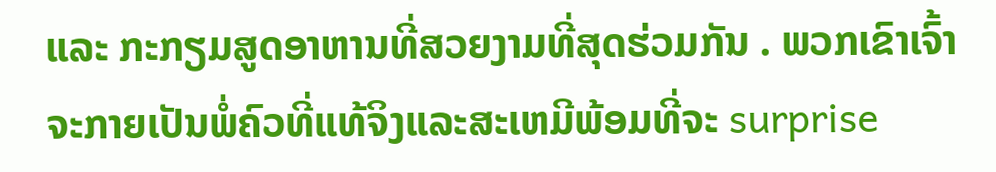ແລະ ກະກຽມສູດອາຫານທີ່ສວຍງາມທີ່ສຸດຮ່ວມກັນ . ພວກເຂົາເຈົ້າຈະກາຍເປັນພໍ່ຄົວທີ່ແທ້ຈິງແລະສະເຫມີພ້ອມທີ່ຈະ surprise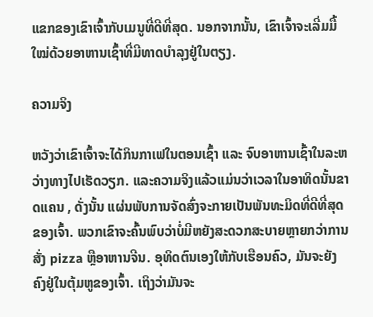ແຂກຂອງເຂົາເຈົ້າກັບເມນູທີ່ດີທີ່ສຸດ. ນອກຈາກນັ້ນ, ເຂົາເຈົ້າຈະເລີ່ມມື້ໃໝ່ດ້ວຍອາຫານເຊົ້າທີ່ມີທາດບໍາລຸງຢູ່ໃນຕຽງ.

ຄວາມຈິງ

ຫວັງວ່າເຂົາເຈົ້າຈະໄດ້ກິນກາເຟໃນຕອນເຊົ້າ ແລະ ຈົບອາຫານເຊົ້າໃນລະຫວ່າງທາງໄປເຮັດວຽກ. ແລະຄວາມຈິງແລ້ວແມ່ນວ່າເວລາໃນອາທິດນັ້ນຂາດແຄນ , ດັ່ງນັ້ນ ແຜ່ນພັບການຈັດສົ່ງຈະກາຍເປັນພັນທະມິດທີ່ດີທີ່ສຸດຂອງເຈົ້າ. ພວກເຂົາຈະຄົ້ນພົບວ່າບໍ່ມີຫຍັງສະດວກສະບາຍຫຼາຍກວ່າການສັ່ງ pizza ຫຼືອາຫານຈີນ. ອຸທິດຕົນເອງໃຫ້ກັບເຮືອນຄົວ, ມັນຈະຍັງຄົງຢູ່ໃນຕຸ້ມຫູຂອງເຈົ້າ. ເຖິງວ່າມັນຈະ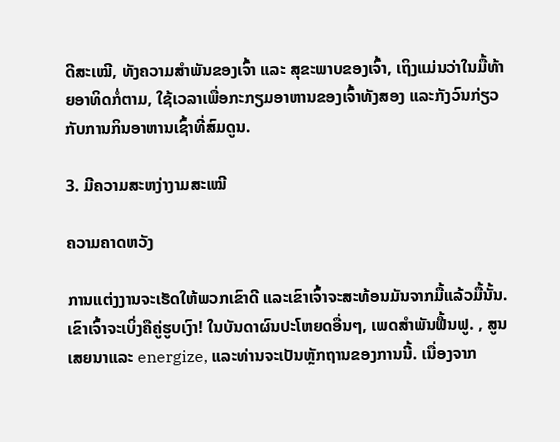ດີສະເໝີ, ທັງຄວາມສຳພັນຂອງເຈົ້າ ແລະ ສຸຂະພາບຂອງເຈົ້າ, ເຖິງແມ່ນວ່າໃນມື້ທ້າຍອາທິດກໍ່ຕາມ, ໃຊ້ເວລາເພື່ອກະກຽມອາຫານຂອງເຈົ້າທັງສອງ ແລະກັງວົນກ່ຽວກັບການກິນອາຫານເຊົ້າທີ່ສົມດູນ.

3. ມີຄວາມສະຫງ່າງາມສະເໝີ

ຄວາມຄາດຫວັງ

ການແຕ່ງງານຈະເຮັດໃຫ້ພວກເຂົາດີ ແລະເຂົາເຈົ້າຈະສະທ້ອນມັນຈາກມື້ແລ້ວມື້ນັ້ນ. ເຂົາເຈົ້າຈະເບິ່ງຄືຄູ່ຮູບເງົາ! ໃນບັນດາຜົນປະໂຫຍດອື່ນໆ, ເພດສໍາພັນຟື້ນຟູ. , ສູນເສຍນາແລະ energize, ແລະທ່ານຈະເປັນຫຼັກຖານຂອງການນີ້. ເນື່ອງຈາກ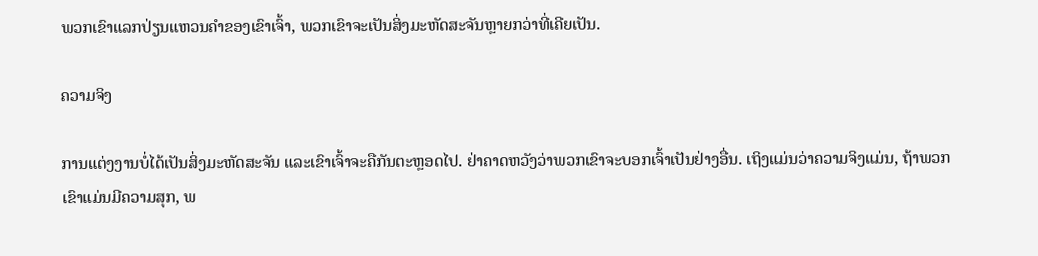ພວກເຂົາແລກປ່ຽນແຫວນຄໍາຂອງເຂົາເຈົ້າ, ພວກເຂົາຈະເປັນສິ່ງມະຫັດສະຈັນຫຼາຍກວ່າທີ່ເຄີຍເປັນ.

ຄວາມຈິງ

ການແຕ່ງງານບໍ່ໄດ້ເປັນສິ່ງມະຫັດສະຈັນ ແລະເຂົາເຈົ້າຈະຄືກັນຕະຫຼອດໄປ. ຢ່າຄາດຫວັງວ່າພວກເຂົາຈະບອກເຈົ້າເປັນຢ່າງອື່ນ. ເຖິງແມ່ນວ່າຄວາມຈິງແມ່ນ, ຖ້າພວກເຂົາແມ່ນມີຄວາມສຸກ, ພ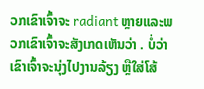ວກເຂົາເຈົ້າຈະ radiant ຫຼາຍແລະພວກເຂົາເຈົ້າຈະສັງເກດເຫັນວ່າ . ບໍ່ວ່າເຂົາເຈົ້າຈະນຸ່ງໄປງານລ້ຽງ ຫຼືໃສ່ໂສ້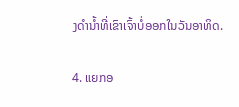ງດຳນ້ຳທີ່ເຂົາເຈົ້າບໍ່ອອກໃນວັນອາທິດ.

4. ແຍກອ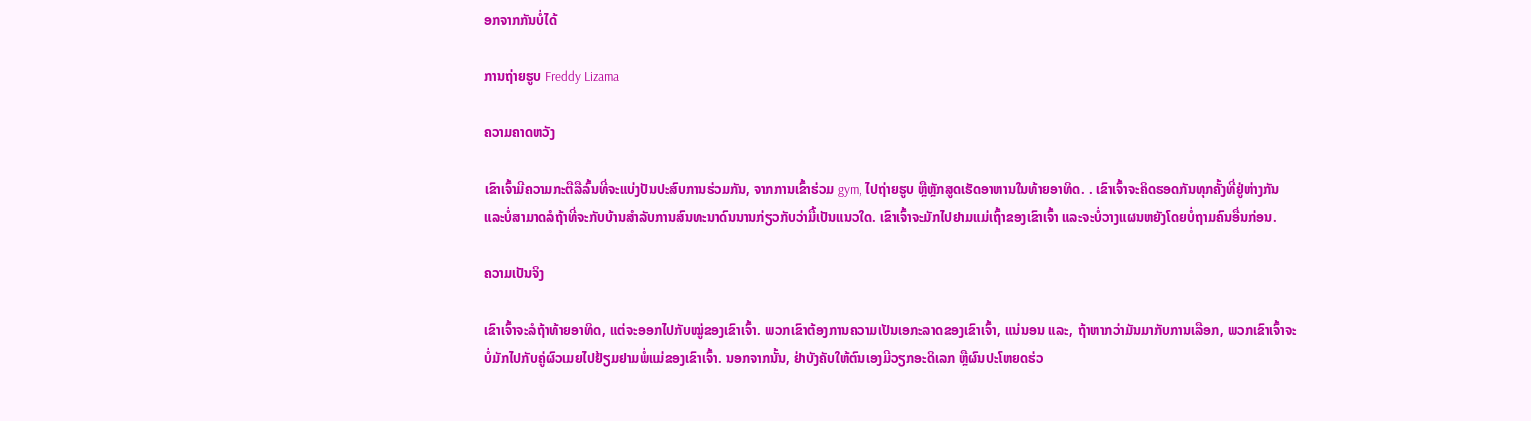ອກຈາກກັນບໍ່ໄດ້

ການຖ່າຍຮູບ Freddy Lizama

ຄວາມຄາດຫວັງ

ເຂົາເຈົ້າມີຄວາມກະຕືລືລົ້ນທີ່ຈະແບ່ງປັນປະສົບການຮ່ວມກັນ, ຈາກການເຂົ້າຮ່ວມ gym, ໄປຖ່າຍຮູບ ຫຼືຫຼັກສູດເຮັດອາຫານໃນທ້າຍອາທິດ. . ເຂົາເຈົ້າຈະຄິດຮອດກັນທຸກຄັ້ງທີ່ຢູ່ຫ່າງກັນ ແລະບໍ່ສາມາດລໍຖ້າທີ່ຈະກັບບ້ານສໍາລັບການສົນທະນາດົນນານກ່ຽວກັບວ່າມື້ເປັນແນວໃດ. ເຂົາເຈົ້າຈະມັກໄປຢາມແມ່ເຖົ້າຂອງເຂົາເຈົ້າ ແລະຈະບໍ່ວາງແຜນຫຍັງໂດຍບໍ່ຖາມຄົນອື່ນກ່ອນ.

ຄວາມເປັນຈິງ

ເຂົາເຈົ້າຈະລໍຖ້າທ້າຍອາທິດ, ແຕ່ຈະອອກໄປກັບໝູ່ຂອງເຂົາເຈົ້າ. ພວກເຂົາຕ້ອງການຄວາມເປັນເອກະລາດຂອງເຂົາເຈົ້າ, ແນ່ນອນ ແລະ, ຖ້າຫາກວ່າມັນມາກັບການເລືອກ, ພວກເຂົາເຈົ້າຈະບໍ່ມັກໄປກັບຄູ່ຜົວເມຍໄປຢ້ຽມຢາມພໍ່ແມ່ຂອງເຂົາເຈົ້າ. ນອກຈາກນັ້ນ, ຢ່າບັງຄັບໃຫ້ຕົນເອງມີວຽກອະດິເລກ ຫຼືຜົນປະໂຫຍດຮ່ວ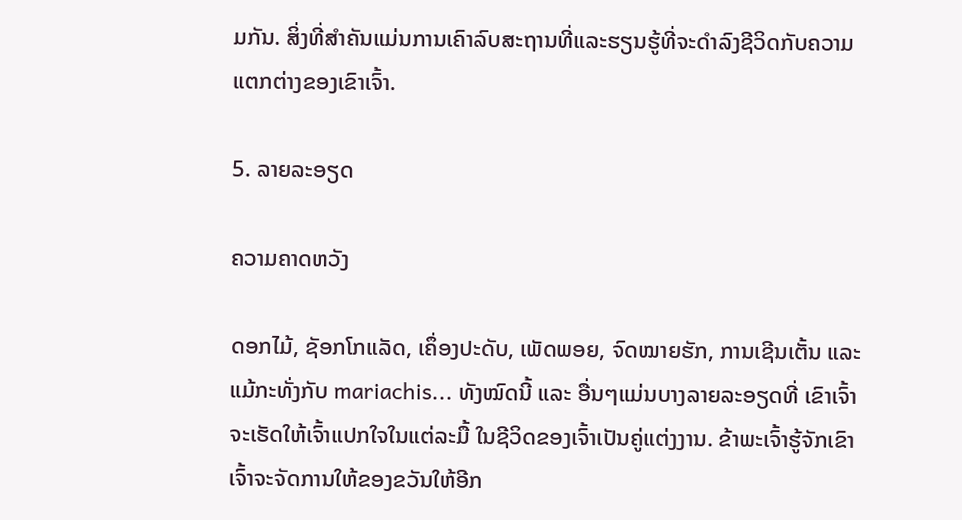ມກັນ. ສິ່ງທີ່ສໍາຄັນແມ່ນການເຄົາລົບສະຖານທີ່ແລະຮຽນຮູ້ທີ່ຈະດໍາລົງຊີວິດກັບຄວາມແຕກຕ່າງຂອງເຂົາເຈົ້າ.

5. ລາຍລະອຽດ

ຄວາມຄາດຫວັງ

ດອກໄມ້, ຊັອກໂກແລັດ, ເຄຶ່ອງປະດັບ, ເພັດພອຍ, ຈົດໝາຍຮັກ, ການເຊີນເຕັ້ນ ແລະແມ້ກະທັ່ງກັບ mariachis... ທັງໝົດນີ້ ແລະ ອື່ນໆແມ່ນບາງລາຍລະອຽດທີ່ ເຂົາເຈົ້າຈະເຮັດໃຫ້ເຈົ້າແປກໃຈໃນແຕ່ລະມື້ ໃນຊີວິດຂອງເຈົ້າເປັນຄູ່ແຕ່ງງານ. ຂ້າພະເຈົ້າຮູ້ຈັກເຂົາເຈົ້າຈະຈັດການໃຫ້ຂອງຂວັນໃຫ້ອີກ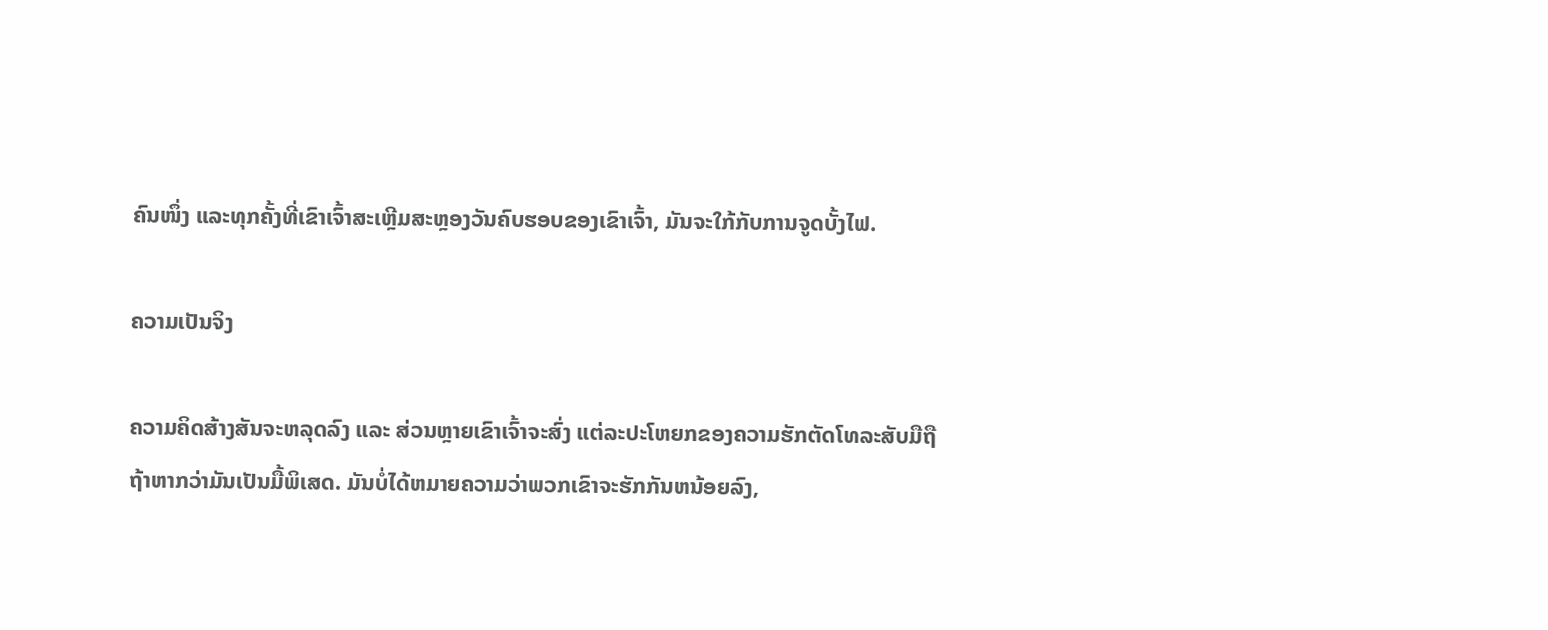ຄົນໜຶ່ງ ແລະທຸກຄັ້ງທີ່ເຂົາເຈົ້າສະເຫຼີມສະຫຼອງວັນຄົບຮອບຂອງເຂົາເຈົ້າ, ມັນຈະໃກ້ກັບການຈູດບັ້ງໄຟ.

ຄວາມເປັນຈິງ

ຄວາມຄິດສ້າງສັນຈະຫລຸດລົງ ແລະ ສ່ວນຫຼາຍເຂົາເຈົ້າຈະສົ່ງ ແຕ່ລະປະໂຫຍກຂອງຄວາມຮັກຕັດໂທລະສັບມືຖືຖ້າຫາກວ່າມັນເປັນມື້ພິເສດ. ມັນບໍ່ໄດ້ຫມາຍຄວາມວ່າພວກເຂົາຈະຮັກກັນຫນ້ອຍລົງ,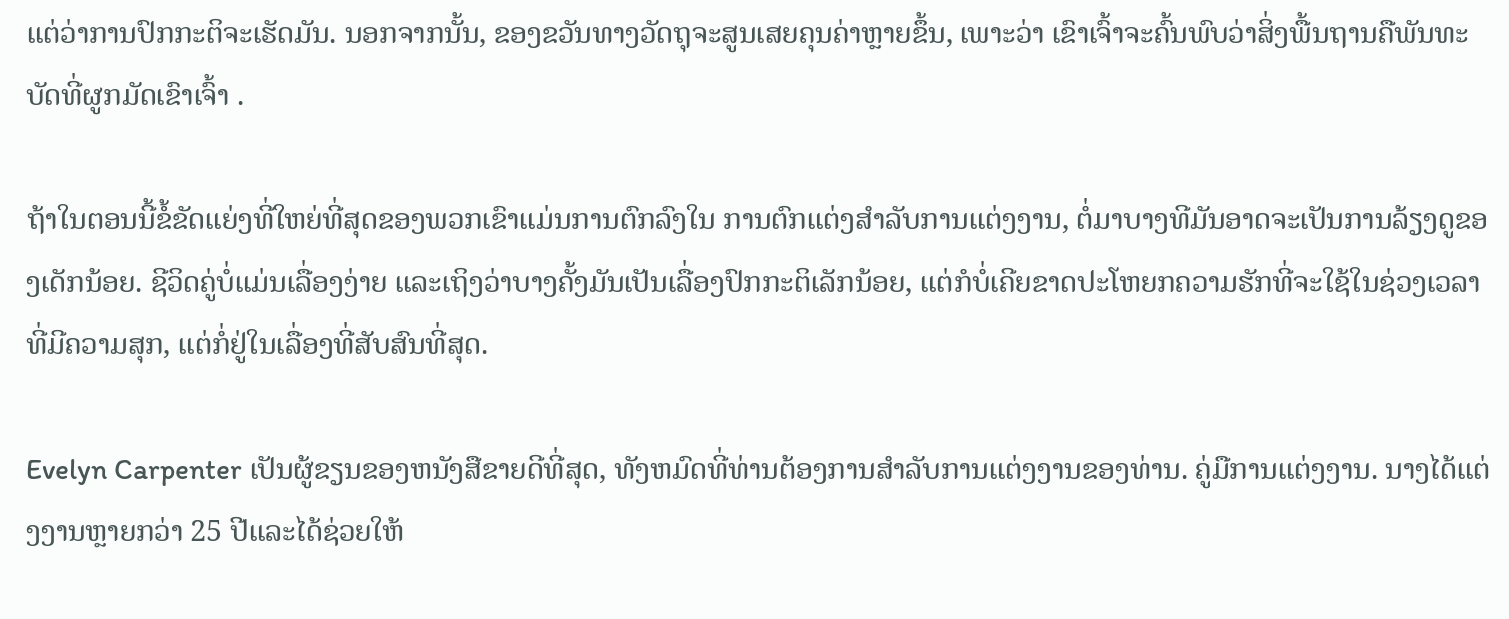ແຕ່ວ່າການປົກກະຕິຈະເຮັດມັນ. ນອກຈາກນັ້ນ, ຂອງຂວັນທາງວັດຖຸຈະສູນເສຍຄຸນຄ່າຫຼາຍຂຶ້ນ, ເພາະວ່າ ເຂົາເຈົ້າຈະຄົ້ນພົບວ່າສິ່ງພື້ນຖານຄືພັນທະບັດທີ່ຜູກມັດເຂົາເຈົ້າ .

ຖ້າໃນຕອນນີ້ຂໍ້ຂັດແຍ່ງທີ່ໃຫຍ່ທີ່ສຸດຂອງພວກເຂົາແມ່ນການຕົກລົງໃນ ການຕົກແຕ່ງສໍາລັບການແຕ່ງງານ, ຕໍ່ມາບາງທີມັນອາດຈະເປັນການລ້ຽງດູຂອງເດັກນ້ອຍ. ຊີວິດຄູ່ບໍ່ແມ່ນເລື່ອງງ່າຍ ແລະເຖິງວ່າບາງຄັ້ງມັນເປັນເລື່ອງປົກກະຕິເລັກນ້ອຍ, ແຕ່ກໍບໍ່ເຄີຍຂາດປະໂຫຍກຄວາມຮັກທີ່ຈະໃຊ້ໃນຊ່ວງເວລາທີ່ມີຄວາມສຸກ, ແຕ່ກໍ່ຢູ່ໃນເລື່ອງທີ່ສັບສົນທີ່ສຸດ.

Evelyn Carpenter ເປັນຜູ້ຂຽນຂອງຫນັງສືຂາຍດີທີ່ສຸດ, ທັງຫມົດທີ່ທ່ານຕ້ອງການສໍາລັບການແຕ່ງງານຂອງທ່ານ. ຄູ່ມືການແຕ່ງງານ. ນາງໄດ້ແຕ່ງງານຫຼາຍກວ່າ 25 ປີແລະໄດ້ຊ່ວຍໃຫ້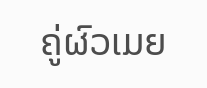ຄູ່ຜົວເມຍ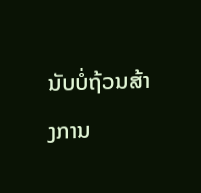ນັບບໍ່ຖ້ວນສ້າງການ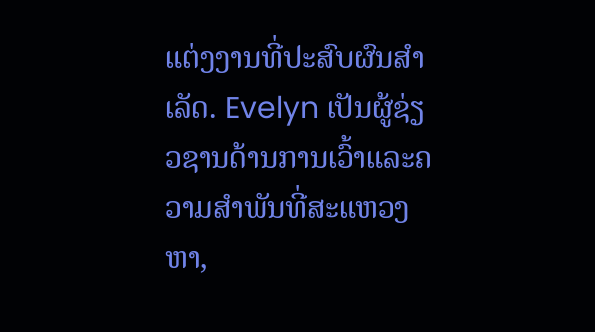ແຕ່ງງານທີ່ປະສົບຜົນສໍາເລັດ. Evelyn ເປັນຜູ້ຊ່ຽວຊານດ້ານການເວົ້າແລະຄວາມສໍາພັນທີ່ສະແຫວງຫາ,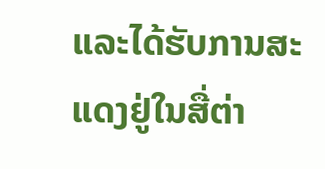ແລະໄດ້ຮັບການສະແດງຢູ່ໃນສື່ຕ່າ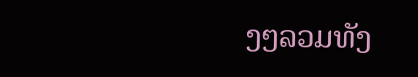ງໆລວມທັງ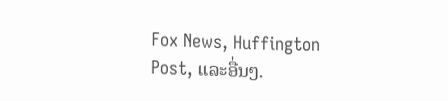Fox News, Huffington Post, ແລະອື່ນໆ.